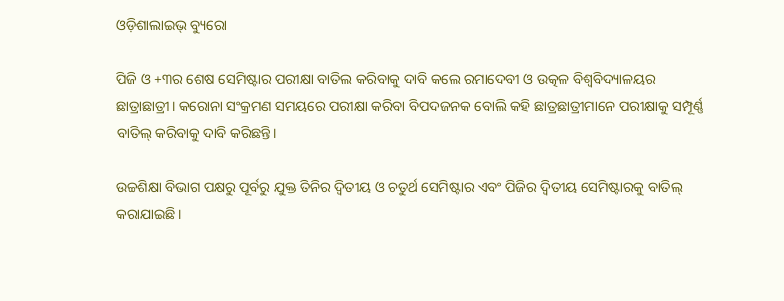ଓଡ଼ିଶାଲାଇଭ୍ ବ୍ୟୁରୋ

ପିଜି ଓ +୩ର ଶେଷ ସେମିଷ୍ଟାର ପରୀକ୍ଷା ବାତିଲ କରିବାକୁ ଦାବି କଲେ ରମାଦେବୀ ଓ ଉତ୍କଳ ବିଶ୍ୱବିଦ୍ୟାଳୟର ଛାତ୍ରାଛାତ୍ରୀ। କରୋନା ସଂକ୍ରମଣ ସମୟରେ ପରୀକ୍ଷା କରିବା ବିପଦଜନକ ବୋଲି କହି ଛାତ୍ରଛାତ୍ରୀମାନେ ପରୀକ୍ଷାକୁ ସମ୍ପୂର୍ଣ୍ଣ ବାତିଲ୍ କରିବାକୁ ଦାବି କରିଛନ୍ତି।

ଉଚ୍ଚଶିକ୍ଷା ବିଭାଗ ପକ୍ଷରୁ ପୂର୍ବରୁ ଯୁକ୍ତ ତିନିର ଦ୍ୱିତୀୟ ଓ ଚତୁର୍ଥ ସେମିଷ୍ଟାର ଏବଂ ପିଜିର ଦ୍ୱିତୀୟ ସେମିଷ୍ଟାରକୁ ବାତିଲ୍ କରାଯାଇଛି।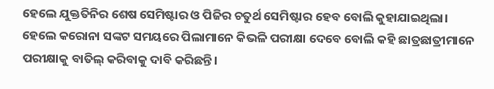ହେଲେ ଯୁକ୍ତତିନିର ଶେଷ ସେମିଷ୍ଟାର ଓ ପିଜିର ଚତୁର୍ଥ ସେମିଷ୍ଟାର ହେବ ବୋଲି କୁହାଯାଇଥିଲା। ହେଲେ କରୋନା ସଙ୍କଟ ସମୟରେ ପିଲାମାନେ କିଭଳି ପରୀକ୍ଷା ଦେବେ ବୋଲି କହି ଛାତ୍ରଛାତ୍ରୀମାନେ ପରୀକ୍ଷାକୁ ବାତିଲ୍ କରିବାକୁ ଦାବି କରିଛନ୍ତି।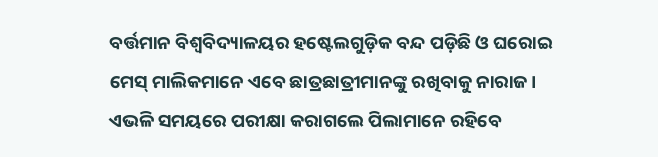ବର୍ତ୍ତମାନ ବିଶ୍ୱବିଦ୍ୟାଳୟର ହଷ୍ଟେଲଗୁଡ଼ିକ ବନ୍ଦ ପଡ଼ିଛି ଓ ଘରୋଇ ମେସ୍ ମାଲିକମାନେ ଏବେ ଛାତ୍ରଛାତ୍ରୀମାନଙ୍କୁ ରଖିବାକୁ ନାରାଜ। ଏଭଳି ସମୟରେ ପରୀକ୍ଷା କରାଗଲେ ପିଲାମାନେ ରହିବେ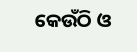କେଉଁଠି ଓ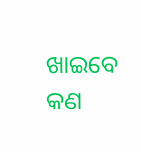ଖାଇବେ କଣ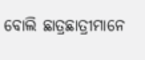ବୋଲି ଛାତ୍ରଛାତ୍ରୀମାନେ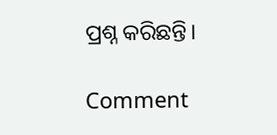ପ୍ରଶ୍ନ କରିଛନ୍ତି।

Comment